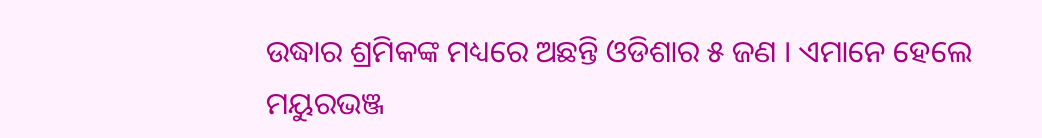ଉଦ୍ଧାର ଶ୍ରମିକଙ୍କ ମଧ୍ୟରେ ଅଛନ୍ତି ଓଡିଶାର ୫ ଜଣ । ଏମାନେ ହେଲେ ମୟୁରଭଞ୍ଜ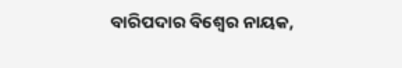ବାରିପଦାର ବିଶ୍ୱେର ନାୟକ,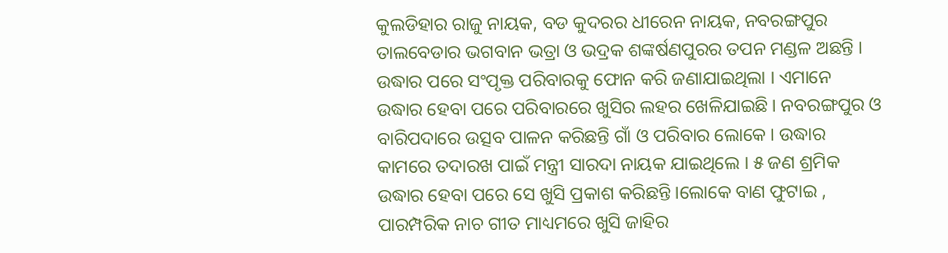କୁଲଡିହାର ରାଜୁ ନାୟକ, ବଡ କୁଦରର ଧୀରେନ ନାୟକ, ନବରଙ୍ଗପୁର ତାଲବେଡାର ଭଗବାନ ଭତ୍ରା ଓ ଭଦ୍ରକ ଶଙ୍କର୍ଷଣପୁରର ତପନ ମଣ୍ଡଳ ଅଛନ୍ତି । ଉଦ୍ଧାର ପରେ ସଂପୃକ୍ତ ପରିବାରକୁ ଫୋନ କରି ଜଣାଯାଇଥିଲା । ଏମାନେ ଉଦ୍ଧାର ହେବା ପରେ ପରିବାରରେ ଖୁସିର ଲହର ଖେଳିଯାଇଛି । ନବରଙ୍ଗପୁର ଓ ବାରିପଦାରେ ଉତ୍ସବ ପାଳନ କରିଛନ୍ତି ଗାଁ ଓ ପରିବାର ଲୋକେ । ଉଦ୍ଧାର କାମରେ ତଦାରଖ ପାଇଁ ମନ୍ତ୍ରୀ ସାରଦା ନାୟକ ଯାଇଥିଲେ । ୫ ଜଣ ଶ୍ରମିକ ଉଦ୍ଧାର ହେବା ପରେ ସେ ଖୁସି ପ୍ରକାଶ କରିଛନ୍ତି ।ଲୋକେ ବାଣ ଫୁଟାଇ , ପାରମ୍ପରିକ ନାଚ ଗୀତ ମାଧ୍ୟମରେ ଖୁସି ଜାହିର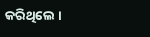କରିଥିଲେ ।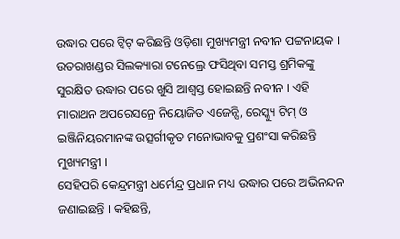ଉଦ୍ଧାର ପରେ ଟ୍ୱିଟ୍ କରିଛନ୍ତି ଓଡ଼ିଶା ମୁଖ୍ୟମନ୍ତ୍ରୀ ନବୀନ ପଟ୍ଟନାୟକ । ଉତରାଖଣ୍ଡର ସିଲକ୍ୟାରା ଟନେଲ୍ରେ ଫସିଥିବା ସମସ୍ତ ଶ୍ରମିକଙ୍କୁ ସୁରକ୍ଷିତ ଉଦ୍ଧାର ପରେ ଖୁସି ଆଶ୍ୱସ୍ତ ହୋଇଛନ୍ତି ନବୀନ । ଏହି ମାରାଥନ ଅପରେସନ୍ରେ ନିୟୋଜିତ ଏଜେନ୍ସି, ରେସ୍କ୍ୟୁ ଟିମ୍ ଓ ଇଞ୍ଜିନିୟରମାନଙ୍କ ଉତ୍ସର୍ଗୀକୃତ ମନୋଭାବକୁ ପ୍ରଶଂସା କରିଛନ୍ତି ମୁଖ୍ୟମନ୍ତ୍ରୀ ।
ସେହିପରି କେନ୍ଦ୍ରମନ୍ତ୍ରୀ ଧର୍ମେନ୍ଦ୍ର ପ୍ରଧାନ ମଧ୍ୟ ଉଦ୍ଧାର ପରେ ଅଭିନନ୍ଦନ ଜଣାଇଛନ୍ତି । କହିଛନ୍ତି,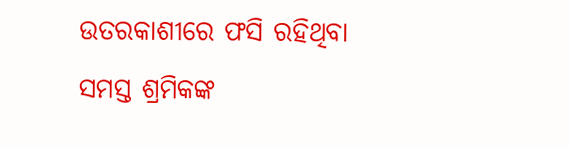ଉତରକାଶୀରେ ଫସି ରହିଥିବା ସମସ୍ତ ଶ୍ରମିକଙ୍କ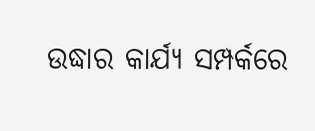ଉଦ୍ଧାର କାର୍ଯ୍ୟ ସମ୍ପର୍କରେ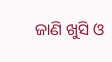ଜାଣି ଖୁସି ଓ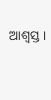ଆଶ୍ୱସ୍ତ ।